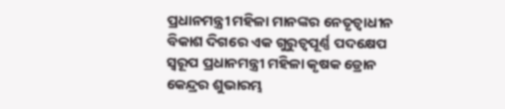ପ୍ରଧାନମନ୍ତ୍ରୀ ମହିଳା ମାନଙ୍କର ନେତୃତ୍ୱାଧୀନ ବିକାଶ ଦିଗରେ ଏକ ଗୁରୁତ୍ୱପୂର୍ଣ୍ଣ ପଦକ୍ଷେପ ସ୍ୱରୂପ ପ୍ରଧାନମନ୍ତ୍ରୀ ମହିଳା କୃଷକ ଡ୍ରୋନ କେନ୍ଦ୍ରର ଶୁଭାରମ୍ଭ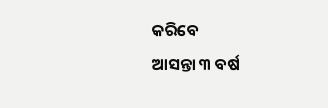କରିବେ
ଆସନ୍ତା ୩ ବର୍ଷ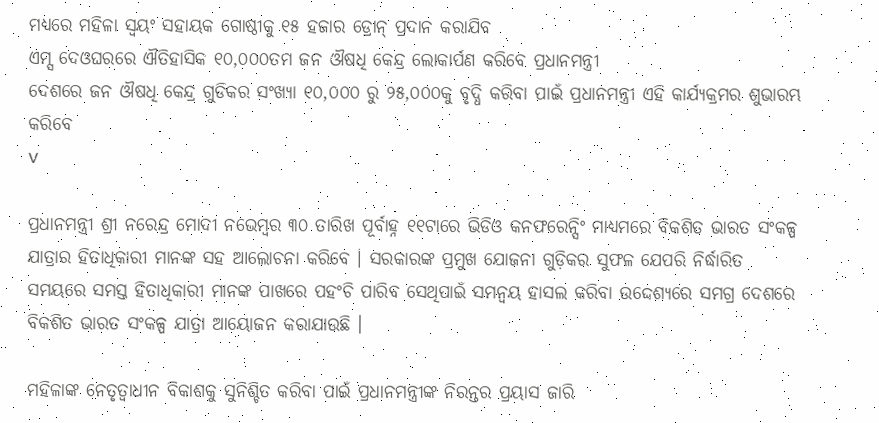ମଧ୍ୟରେ ମହିଳା ସ୍ୱୟଂ ସହାୟକ ଗୋଷ୍ଠୀକୁ ୧୫ ହଜାର ଡ୍ରୋନ୍ ପ୍ରଦାନ କରାଯିବ
ଏମ୍ସ ଦେଓଘରରେ ଐତିହାସିକ ୧୦,୦୦୦ତମ ଜନ ଔଷଧି କେନ୍ଦ୍ର ଲୋକାର୍ପଣ କରିବେ ପ୍ରଧାନମନ୍ତ୍ରୀ
ଦେଶରେ ଜନ ଔଷଧି କେନ୍ଦ୍ର ଗୁଡିକର ସଂଖ୍ୟା ୧୦,୦୦୦ ରୁ ୨୫,୦୦୦କୁ ବୃଦ୍ଧି କରିବା ପାଇଁ ପ୍ରଧାନମନ୍ତ୍ରୀ ଏହି କାର୍ଯ୍ୟକ୍ରମର ଶୁଭାରମ୍ଭ କରିବେ
v

ପ୍ରଧାନମନ୍ତ୍ରୀ ଶ୍ରୀ ନରେନ୍ଦ୍ର ମୋଦୀ ନଭେମ୍ବର ୩୦ ତାରିଖ ପୂର୍ବାହ୍ନ ୧୧ଟାରେ ଭିଡିଓ କନଫରେନ୍ସିଂ ମାଧ୍ୟମରେ ବିକଶିତ ଭାରତ ସଂକଳ୍ପ ଯାତ୍ରାର ହିତାଧିକାରୀ ମାନଙ୍କ ସହ ଆଲୋଚନା କରିବେ । ସରକାରଙ୍କ ପ୍ରମୁଖ ଯୋଜନା ଗୁଡ଼ିକର ସୁଫଳ ଯେପରି ନିର୍ଦ୍ଧାରିତ ସମୟରେ ସମସ୍ତ ହିତାଧିକାରୀ ମାନଙ୍କ ପାଖରେ ପହଂଚି ପାରିବ ସେଥିପାଇଁ ସମନ୍ୱୟ ହାସଲ କରିବା ଉଦ୍ଦେଶ୍ୟରେ ସମଗ୍ର ଦେଶରେ ବିକଶିତ ଭାରତ ସଂକଳ୍ପ ଯାତ୍ରା ଆୟୋଜନ କରାଯାଉଛି ।

ମହିଳାଙ୍କ ନେତୃତ୍ୱାଧୀନ ବିକାଶକୁ ସୁନିଶ୍ଚିତ କରିବା ପାଇଁ ପ୍ରଧାନମନ୍ତ୍ରୀଙ୍କ ନିରନ୍ତର ପ୍ରୟାସ ଜାରି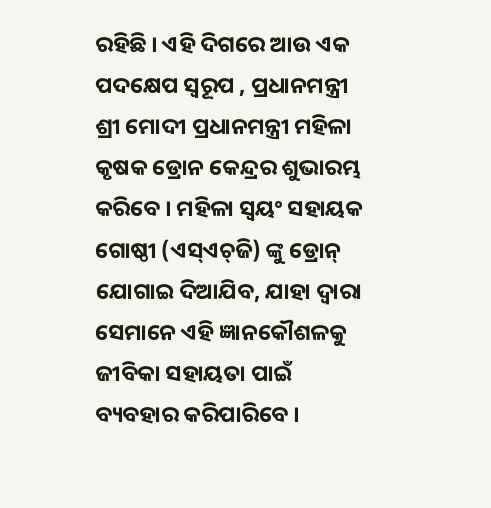ରହିଛି । ଏହି ଦିଗରେ ଆଉ ଏକ ପଦକ୍ଷେପ ସ୍ୱରୂପ , ପ୍ରଧାନମନ୍ତ୍ରୀ ଶ୍ରୀ ମୋଦୀ ପ୍ରଧାନମନ୍ତ୍ରୀ ମହିଳା କୃଷକ ଡ୍ରୋନ କେନ୍ଦ୍ରର ଶୁଭାରମ୍ଭ କରିବେ । ମହିଳା ସ୍ୱୟଂ ସହାୟକ ଗୋଷ୍ଠୀ (ଏସ୍‌ଏଚ୍‌ଜି) ଙ୍କୁ ଡ୍ରୋନ୍ ଯୋଗାଇ ଦିଆଯିବ, ଯାହା ଦ୍ୱାରା ସେମାନେ ଏହି ଜ୍ଞାନକୌଶଳକୁ ଜୀବିକା ସହାୟତା ପାଇଁ ବ୍ୟବହାର କରିପାରିବେ ।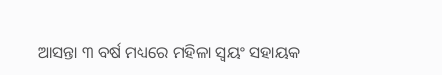ଆସନ୍ତା ୩ ବର୍ଷ ମଧ୍ୟରେ ମହିଳା ସ୍ୱୟଂ ସହାୟକ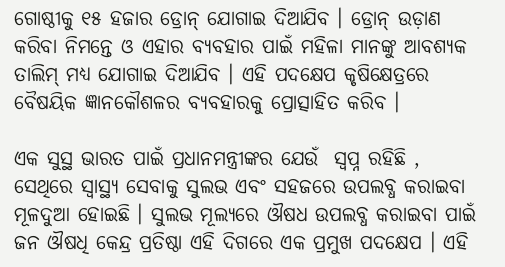ଗୋଷ୍ଠୀକୁ ୧୫ ହଜାର ଡ୍ରୋନ୍ ଯୋଗାଇ ଦିଆଯିବ । ଡ୍ରୋନ୍ ଉଡ଼ାଣ କରିବା ନିମନ୍ତେ ଓ ଏହାର ବ୍ୟବହାର ପାଇଁ ମହିଳା ମାନଙ୍କୁ ଆବଶ୍ୟକ ତାଲିମ୍ ମଧ୍ୟ ଯୋଗାଇ ଦିଆଯିବ । ଏହି ପଦକ୍ଷେପ କୃଷିକ୍ଷେତ୍ରରେ ବୈଷୟିକ ଜ୍ଞାନକୌଶଳର ବ୍ୟବହାରକୁ ପ୍ରୋତ୍ସାହିତ କରିବ ।

ଏକ ସୁସ୍ଥ ଭାରତ ପାଇଁ ପ୍ରଧାନମନ୍ତ୍ରୀଙ୍କର ଯେଉଁ  ସ୍ୱପ୍ନ ରହିଛି , ସେଥିରେ ସ୍ୱାସ୍ଥ୍ୟ ସେବାକୁ ସୁଲଭ ଏବଂ ସହଜରେ ଉପଲବ୍ଧ କରାଇବା ମୂଳଦୁଆ ହୋଇଛି । ସୁଲଭ ମୂଲ୍ୟରେ ଔଷଧ ଉପଲବ୍ଧ କରାଇବା ପାଇଁ ଜନ ଔଷଧି କେନ୍ଦ୍ର ପ୍ରତିଷ୍ଠା ଏହି ଦିଗରେ ଏକ ପ୍ରମୁଖ ପଦକ୍ଷେପ । ଏହି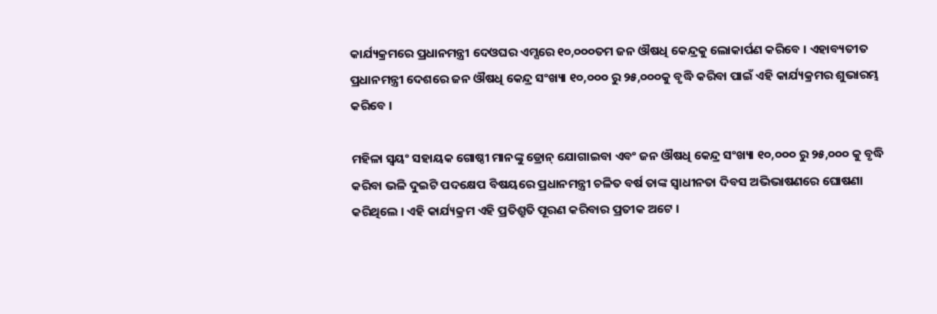କାର୍ଯ୍ୟକ୍ରମରେ ପ୍ରଧାନମନ୍ତ୍ରୀ ଦେଓଘର ଏମ୍ସରେ ୧୦,୦୦୦ତମ ଜନ ଔଷଧି କେନ୍ଦ୍ରକୁ ଲୋକାର୍ପଣ କରିବେ । ଏହାବ୍ୟତୀତ ପ୍ରଧାନମନ୍ତ୍ରୀ ଦେଶରେ ଜନ ଔଷଧି କେନ୍ଦ୍ର ସଂଖ୍ୟା ୧୦,୦୦୦ ରୁ ୨୫,୦୦୦କୁ ବୃଦ୍ଧି କରିବା ପାଇଁ ଏହି କାର୍ଯ୍ୟକ୍ରମର ଶୁଭାରମ୍ଭ କରିବେ ।

ମହିଳା ସ୍ୱୟଂ ସହାୟକ ଗୋଷ୍ଠୀ ମାନଙ୍କୁ ଡ୍ରୋନ୍ ଯୋଗାଇବା ଏବଂ ଜନ ଔଷଧି କେନ୍ଦ୍ର ସଂଖ୍ୟା ୧୦,୦୦୦ ରୁ ୨୫,୦୦୦ କୁ ବୃଦ୍ଧି କରିବା ଭଳି ଦୁଇଟି ପଦକ୍ଷେପ ବିଷୟରେ ପ୍ରଧାନମନ୍ତ୍ରୀ ଚଳିତ ବର୍ଷ ତାଙ୍କ ସ୍ୱାଧୀନତା ଦିବସ ଅଭିଭାଷଣରେ ଘୋଷଣା କରିଥିଲେ । ଏହି କାର୍ଯ୍ୟକ୍ରମ ଏହି ପ୍ରତିଶ୍ରୁତି ପୂରଣ କରିବାର ପ୍ରତୀକ ଅଟେ ।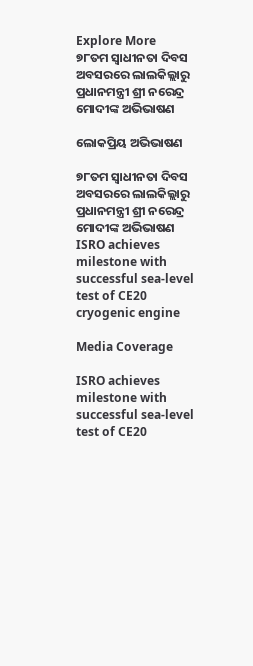Explore More
୭୮ତମ ସ୍ୱାଧୀନତା ଦିବସ ଅବସରରେ ଲାଲକିଲ୍ଲାରୁ ପ୍ରଧାନମନ୍ତ୍ରୀ ଶ୍ରୀ ନରେନ୍ଦ୍ର ମୋଦୀଙ୍କ ଅଭିଭାଷଣ

ଲୋକପ୍ରିୟ ଅଭିଭାଷଣ

୭୮ତମ ସ୍ୱାଧୀନତା ଦିବସ ଅବସରରେ ଲାଲକିଲ୍ଲାରୁ ପ୍ରଧାନମନ୍ତ୍ରୀ ଶ୍ରୀ ନରେନ୍ଦ୍ର ମୋଦୀଙ୍କ ଅଭିଭାଷଣ
ISRO achieves milestone with successful sea-level test of CE20 cryogenic engine

Media Coverage

ISRO achieves milestone with successful sea-level test of CE20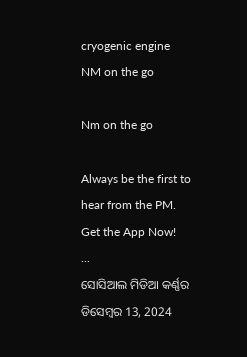cryogenic engine
NM on the go

Nm on the go

Always be the first to hear from the PM. Get the App Now!
...
ସୋସିଆଲ ମିଡିଆ କର୍ଣ୍ଣର ଡିସେମ୍ବର 13, 2024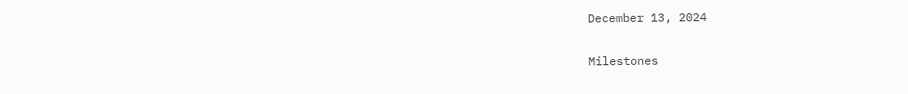December 13, 2024

Milestones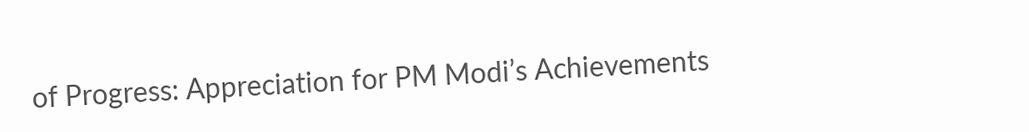of Progress: Appreciation for PM Modi’s Achievements